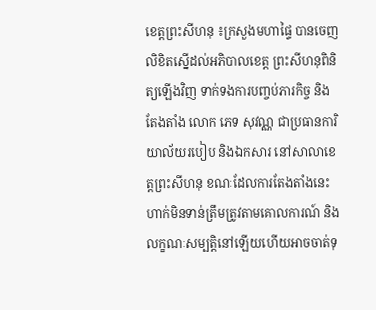ខេត្តព្រះសីហនុ ៖ក្រសួងមហាផ្ទៃ បានចេញលិខិតស្នើដល់អភិបាលខេត្ត ព្រះសីហនុពិនិត្យឡើងវិញ ទាក់ទងការបញ្ចប់ភារកិច្ច និងតែងតាំង លោក ភេទ សុវណ្ណ ជាប្រធានការិយាល័យរបៀប និងឯកសារ នៅសាលាខេត្តព្រះសីហនុ ខណៈដែលការតែងតាំងនេះហាក់មិនទាន់ត្រឹមត្រូវតាមគោលការណ៍ និងលក្ខណៈសម្បត្តិនៅឡើយហើយអាចចាត់ទុ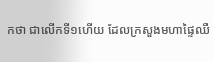កថា ជាលើកទី១ហើយ ដែលក្រសួងមហាផ្ទៃឈឺ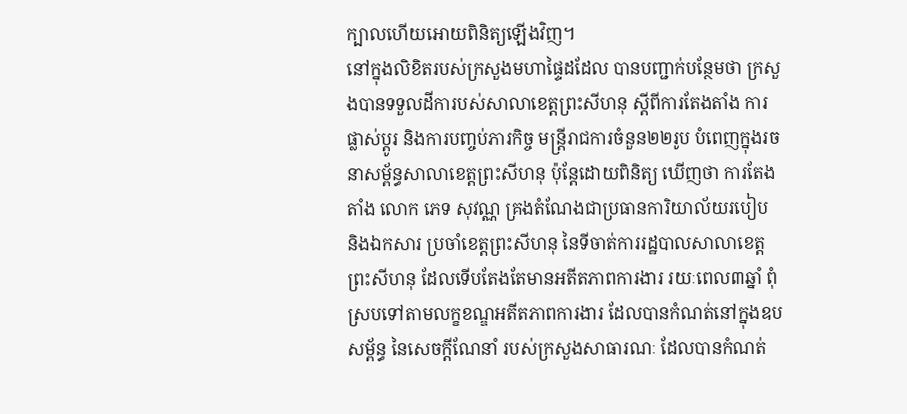ក្បាលហើយអោយពិនិត្យឡើងវិញ។
នៅក្នុងលិខិតរបស់ក្រសួងមហាផ្ទៃដដែល បានបញ្ជាក់បន្ថែមថា ក្រសួងបានទទួលដីការបស់សាលាខេត្តព្រះសីហនុ ស្តីពីការតែងតាំង ការផ្លាស់ប្តូរ និងការបញ្ចប់ភារកិច្ច មន្រ្តីរាជការចំនួន២២រូប បំពេញក្នុងរចនាសម្ព័ន្ធសាលាខេត្តព្រះសីហនុ ប៉ុន្តែដោយពិនិត្យ ឃើញថា ការតែងតាំង លោក ភេទ សុវណ្ណ គ្រងតំណែងជាប្រធានការិយាល័យរបៀប និងឯកសារ ប្រចាំខេត្តព្រះសីហនុ នៃទីចាត់ការរដ្ឋបាលសាលាខេត្ត ព្រះសីហនុ ដែលទើបតែងតែមានអតីតភាពការងារ រយៈពេល៣ឆ្នាំ ពុំស្របទៅតាមលក្ខខណ្ឌអតីតភាពការងារ ដែលបានកំណត់នៅក្នុងឧបសម្ព័ន្ធ នៃសេចក្តីណែនាំ របស់ក្រសួងសាធារណៈ ដែលបានកំណត់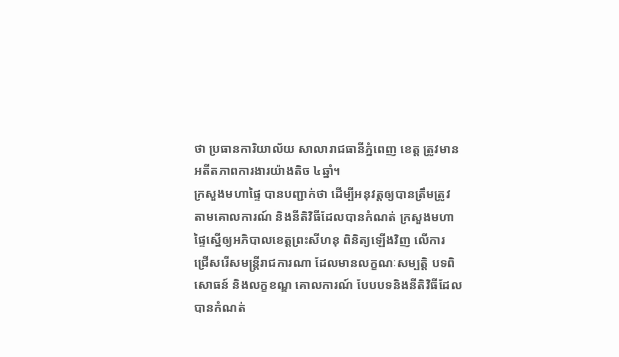ថា ប្រធានការិយាល័យ សាលារាជធានីភ្នំពេញ ខេត្ត ត្រូវមានអតីតភាពការងារយ៉ាងតិច ៤ឆ្នាំ។
ក្រសួងមហាផ្ទៃ បានបញ្ជាក់ថា ដើម្បីអនុវត្តឲ្យបានត្រឹមត្រូវ តាមគោលការណ៍ និងនីតិវិធីដែលបានកំណត់ ក្រសួងមហាផ្ទៃស្នើឲ្យអភិបាលខេត្តព្រះសីហនុ ពិនិត្យឡើងវិញ លើការ ជ្រើសរើសមន្រ្តីរាជការណា ដែលមានលក្ខណៈសម្បត្តិ បទពិសោធន៍ និងលក្ខខណ្ឌ គោលការណ៍ បែបបទនិងនីតិវិធីដែលបានកំណត់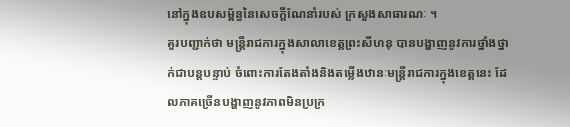នៅក្នុងឧបសម្ព័ន្ធនៃសេចក្តីណែនាំរបស់ ក្រសួងសាធារណៈ ។
គួរបញ្ជាក់ថា មន្ត្រីរាជការក្នុងសាលាខេត្តព្រះសីហនុ បានបង្ហាញនូវការថ្នាំងថ្នាក់ជាបន្តបន្ទាប់ ចំពោះការតែងតាំងនិងតម្លើងឋានៈមន្ត្រីរាជការក្នុងខេត្តនេះ ដែលភាគច្រើនបង្ហាញនូវភាពមិនប្រក្រ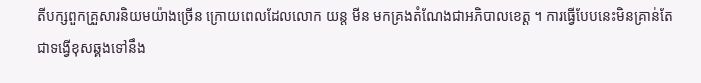តីបក្សពួកគ្រួសារនិយមយ៉ាងច្រើន ក្រោយពេលដែលលោក យន្ត មីន មកគ្រងតំណែងជាអភិបាលខេត្ត ។ ការធ្វើបែបនេះមិនគ្រាន់តែជាទង្វើខុសឆ្គងទៅនឹង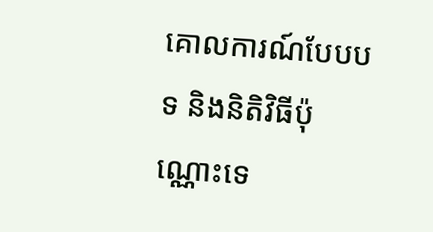គោលការណ៍បែបបទ និងនិតិវិធីប៉ុណ្ណោះទេ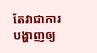តែវាជាការបង្ហាញឲ្យ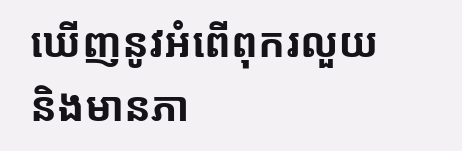ឃើញនូវអំពើពុករលួយនិងមានភា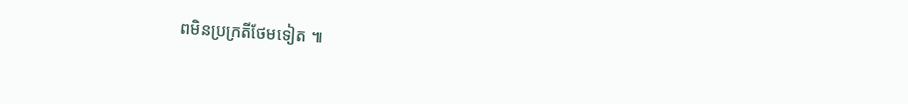ពមិនប្រក្រតីថែមទៀត ៕